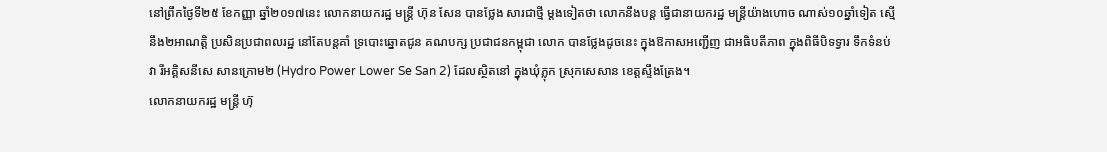នៅព្រឹកថ្ងៃទី២៥ ខែកញ្ញា ឆ្នាំ២០១៧នេះ លោកនាយករដ្ឋ មន្រ្តី ហ៊ុន សែន បានថ្លែង សារជាថ្មី ម្តងទៀតថា លោកនឹងបន្ត ធ្វើជានាយករដ្ឋ មន្រ្តីយ៉ាងហោច ណាស់១០ឆ្នាំទៀត ស្មើនឹង២អាណត្តិ ប្រសិនប្រជាពលរដ្ឋ នៅតែបន្តគាំ ទ្របោះឆ្នោតជូន គណបក្ស ប្រជាជនកម្ពុជា លោក បានថ្លែងដូចនេះ ក្នុងឱកាសអញ្ជើញ ជាអធិបតីភាព ក្នុងពិធីបិទទ្វារ ទឹកទំនប់វា រីអគ្គិសនីសេ សានក្រោម២ (Hydro Power Lower Se San 2) ដែលស្ថិតនៅ ក្នុងឃុំភ្លុក ស្រុកសេសាន ខេត្តស្ទឹងត្រែង។
លោកនាយករដ្ឋ មន្រ្តី ហ៊ុ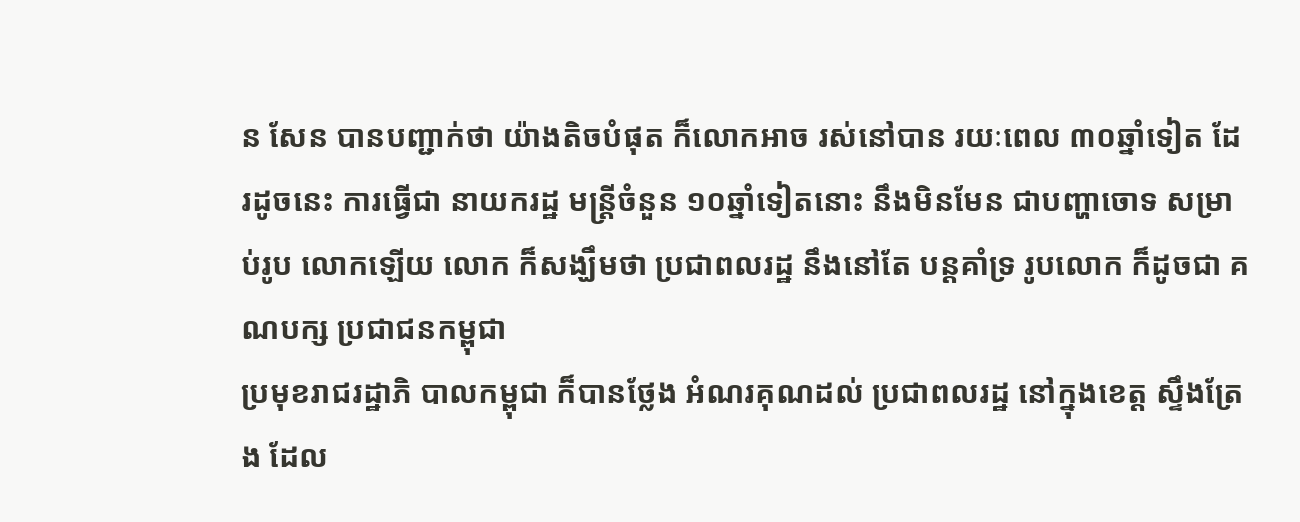ន សែន បានបញ្ជាក់ថា យ៉ាងតិចបំផុត ក៏លោកអាច រស់នៅបាន រយៈពេល ៣០ឆ្នាំទៀត ដែរដូចនេះ ការធ្វើជា នាយករដ្ឋ មន្រ្តីចំនួន ១០ឆ្នាំទៀតនោះ នឹងមិនមែន ជាបញ្ហាចោទ សម្រាប់រូប លោកឡើយ លោក ក៏សង្ឃឹមថា ប្រជាពលរដ្ឋ នឹងនៅតែ បន្តគាំទ្រ រូបលោក ក៏ដូចជា គណបក្ស ប្រជាជនកម្ពុជា
ប្រមុខរាជរដ្ឋាភិ បាលកម្ពុជា ក៏បានថ្លែង អំណរគុណដល់ ប្រជាពលរដ្ឋ នៅក្នុងខេត្ត ស្ទឹងត្រែង ដែល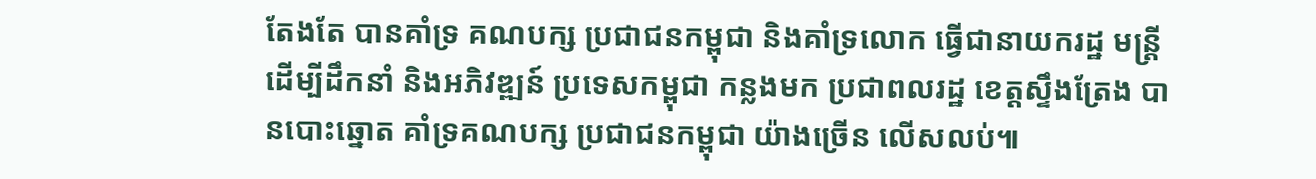តែងតែ បានគាំទ្រ គណបក្ស ប្រជាជនកម្ពុជា និងគាំទ្រលោក ធ្វើជានាយករដ្ឋ មន្រ្តីដើម្បីដឹកនាំ និងអភិវឌ្ឍន៍ ប្រទេសកម្ពុជា កន្លងមក ប្រជាពលរដ្ឋ ខេត្តស្ទឹងត្រែង បានបោះឆ្នោត គាំទ្រគណបក្ស ប្រជាជនកម្ពុជា យ៉ាងច្រើន លើសលប់៕